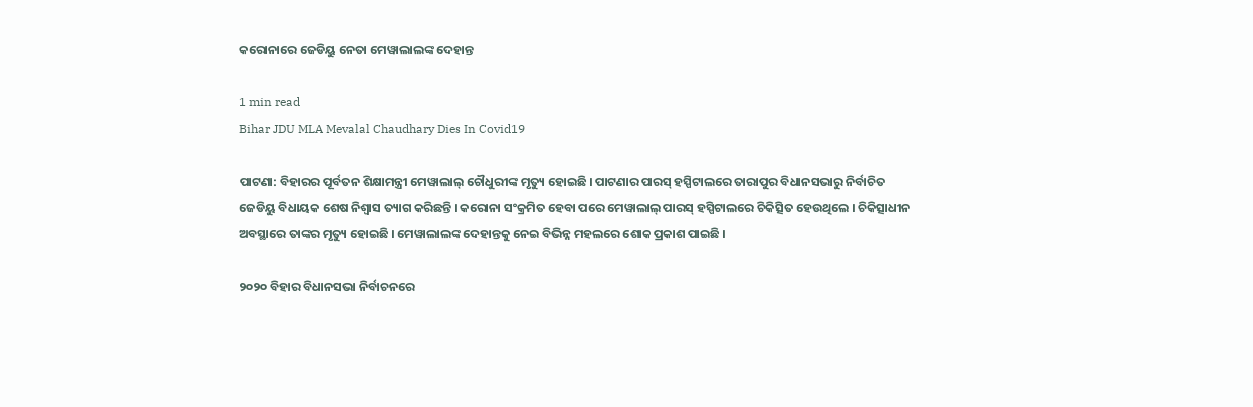କରୋନାରେ ଜେଡିୟୁ ନେତା ମେୱାଲାଲଙ୍କ ଦେହାନ୍ତ

1 min read
Bihar JDU MLA Mevalal Chaudhary Dies In Covid19

ପାଟଣା: ବିହାରର ପୂର୍ବତନ ଶିକ୍ଷାମନ୍ତ୍ରୀ ମେୱାଲାଲ୍ ଚୌଧୁରୀଙ୍କ ମୃତ୍ୟୁ ହୋଇଛି । ପାଟଣାର ପାରସ୍ ହସ୍ପିଟାଲରେ ତାରାପୁର ବିଧାନସଭାରୁ ନିର୍ବାଚିତ ଜେଡିୟୁ ବିଧାୟକ ଶେଷ ନିଶ୍ୱାସ ତ୍ୟାଗ କରିଛନ୍ତି । କରୋନା ସଂକ୍ରମିତ ହେବା ପରେ ମେୱାଲାଲ୍ ପାରସ୍ ହସ୍ପିଟାଲରେ ଚିକିତ୍ସିତ ହେଉଥିଲେ । ଚିକିତ୍ସାଧୀନ ଅବସ୍ଥାରେ ତାଙ୍କର ମୃତ୍ୟୁ ହୋଇଛି । ମେୱାଲାଲଙ୍କ ଦେହାନ୍ତକୁ ନେଇ ବିଭିନ୍ନ ମହଲରେ ଶୋକ ପ୍ରକାଶ ପାଇଛି ।

୨୦୨୦ ବିହାର ବିଧାନସଭା ନିର୍ବାଚନରେ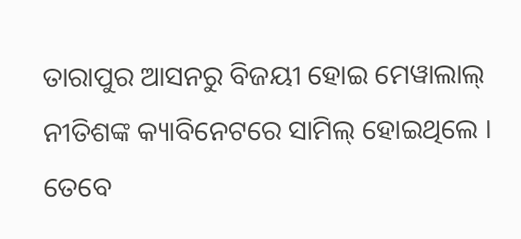ତାରାପୁର ଆସନରୁ ବିଜୟୀ ହୋଇ ମେୱାଲାଲ୍ ନୀତିଶଙ୍କ କ୍ୟାବିନେଟରେ ସାମିଲ୍ ହୋଇଥିଲେ । ତେବେ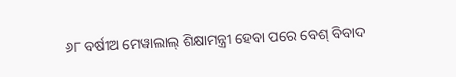୬୮ ବର୍ଷୀଅ ମେୱାଲାଲ୍ ଶିକ୍ଷାମନ୍ତ୍ରୀ ହେବା ପରେ ବେଶ୍ ବିବାଦ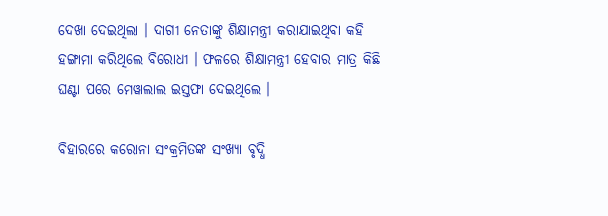ଦେଖା ଦେଇଥିଲା । ଦାଗୀ ନେତାଙ୍କୁ ଶିକ୍ଷାମନ୍ତ୍ରୀ କରାଯାଇଥିବା କହି ହଙ୍ଗାମା କରିଥିଲେ ବିରୋଧୀ । ଫଳରେ ଶିକ୍ଷାମନ୍ତ୍ରୀ ହେବାର ମାତ୍ର କିଛି ଘଣ୍ଟା ପରେ ମେୱାଲାଲ ଇସ୍ତଫା ଦେଇଥିଲେ ।

ବିହାରରେ କରୋନା ସଂକ୍ରମିତଙ୍କ ସଂଖ୍ୟା ବୃଦ୍ଧି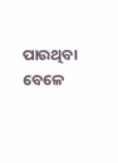ପାଉଥିବା ବେଳେ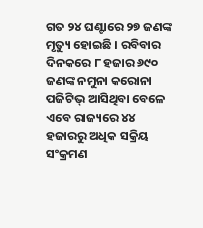ଗତ ୨୪ ଘଣ୍ଟାରେ ୨୭ ଜଣଙ୍କ ମୃତ୍ୟୁ ହୋଇଛି । ରବିବାର ଦିନକରେ ୮ ହଜାର ୬୯୦ ଜଣଙ୍କ ନମୁନା କରୋନା ପଜିଟିଭ୍ ଆସିଥିବା ବେଳେ ଏବେ ରାଜ୍ୟରେ ୪୪ ହଜାରରୁ ଅଧିକ ସକ୍ରିୟ ସଂକ୍ରମଣ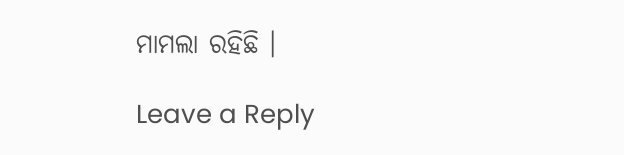ମାମଲା ରହିଛି ।

Leave a Reply